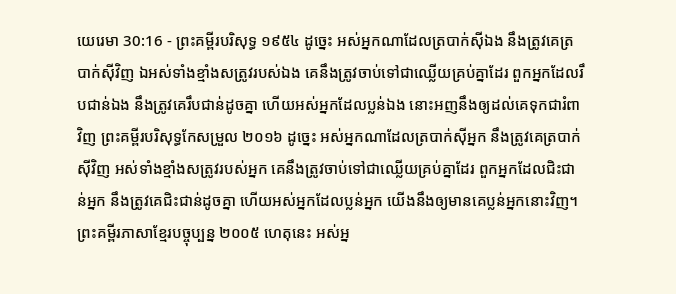យេរេមា 30:16 - ព្រះគម្ពីរបរិសុទ្ធ ១៩៥៤ ដូច្នេះ អស់អ្នកណាដែលត្របាក់ស៊ីឯង នឹងត្រូវគេត្របាក់ស៊ីវិញ ឯអស់ទាំងខ្មាំងសត្រូវរបស់ឯង គេនឹងត្រូវចាប់ទៅជាឈ្លើយគ្រប់គ្នាដែរ ពួកអ្នកដែលរឹបជាន់ឯង នឹងត្រូវគេរឹបជាន់ដូចគ្នា ហើយអស់អ្នកដែលប្លន់ឯង នោះអញនឹងឲ្យដល់គេទុកជារំពាវិញ ព្រះគម្ពីរបរិសុទ្ធកែសម្រួល ២០១៦ ដូច្នេះ អស់អ្នកណាដែលត្របាក់ស៊ីអ្នក នឹងត្រូវគេត្របាក់ស៊ីវិញ អស់ទាំងខ្មាំងសត្រូវរបស់អ្នក គេនឹងត្រូវចាប់ទៅជាឈ្លើយគ្រប់គ្នាដែរ ពួកអ្នកដែលជិះជាន់អ្នក នឹងត្រូវគេជិះជាន់ដូចគ្នា ហើយអស់អ្នកដែលប្លន់អ្នក យើងនឹងឲ្យមានគេប្លន់អ្នកនោះវិញ។ ព្រះគម្ពីរភាសាខ្មែរបច្ចុប្បន្ន ២០០៥ ហេតុនេះ អស់អ្ន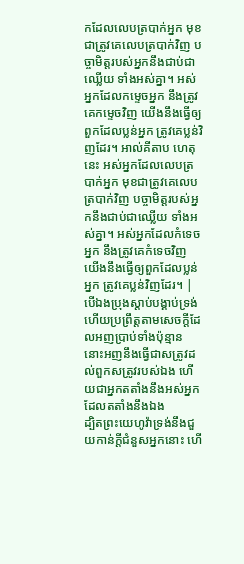កដែលលេបត្របាក់អ្នក មុខជាត្រូវគេលេបត្របាក់វិញ បច្ចាមិត្តរបស់អ្នកនឹងជាប់ជាឈ្លើយ ទាំងអស់គ្នា។ អស់អ្នកដែលកម្ទេចអ្នក នឹងត្រូវគេកម្ទេចវិញ យើងនឹងធ្វើឲ្យពួកដែលប្លន់អ្នក ត្រូវគេប្លន់វិញដែរ។ អាល់គីតាប ហេតុនេះ អស់អ្នកដែលលេបត្របាក់អ្នក មុខជាត្រូវគេលេបត្របាក់វិញ បច្ចាមិត្តរបស់អ្នកនឹងជាប់ជាឈ្លើយ ទាំងអស់គ្នា។ អស់អ្នកដែលកំទេចអ្នក នឹងត្រូវគេកំទេចវិញ យើងនឹងធ្វើឲ្យពួកដែលប្លន់អ្នក ត្រូវគេប្លន់វិញដែរ។ |
បើឯងប្រុងស្តាប់បង្គាប់ទ្រង់ ហើយប្រព្រឹត្តតាមសេចក្ដីដែលអញប្រាប់ទាំងប៉ុន្មាន នោះអញនឹងធ្វើជាសត្រូវដល់ពួកសត្រូវរបស់ឯង ហើយជាអ្នកតតាំងនឹងអស់អ្នកដែលតតាំងនឹងឯង
ដ្បិតព្រះយេហូវ៉ាទ្រង់នឹងជួយកាន់ក្តីជំនួសអ្នកនោះ ហើ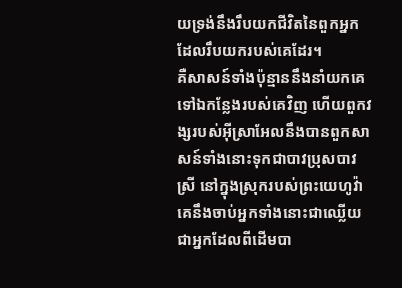យទ្រង់នឹងរឹបយកជីវិតនៃពួកអ្នកដែលរឹបយករបស់គេដែរ។
គឺសាសន៍ទាំងប៉ុន្មាននឹងនាំយកគេទៅឯកន្លែងរបស់គេវិញ ហើយពួកវង្សរបស់អ៊ីស្រាអែលនឹងបានពួកសាសន៍ទាំងនោះទុកជាបាវប្រុសបាវស្រី នៅក្នុងស្រុករបស់ព្រះយេហូវ៉ា គេនឹងចាប់អ្នកទាំងនោះជាឈ្លើយ ជាអ្នកដែលពីដើមបា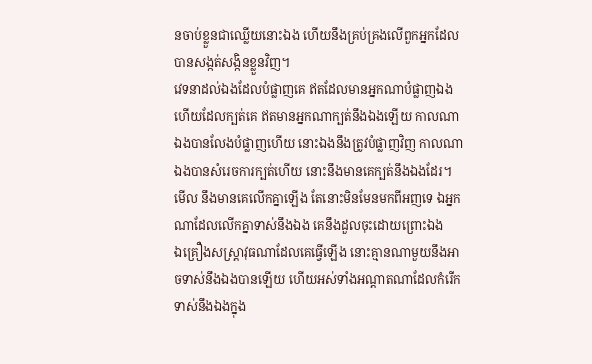នចាប់ខ្លួនជាឈ្លើយនោះឯង ហើយនឹងគ្រប់គ្រងលើពួកអ្នកដែលបានសង្កត់សង្កិនខ្លួនវិញ។
វេទនាដល់ឯងដែលបំផ្លាញគេ ឥតដែលមានអ្នកណាបំផ្លាញឯង ហើយដែលក្បត់គេ ឥតមានអ្នកណាក្បត់នឹងឯងឡើយ កាលណាឯងបានលែងបំផ្លាញហើយ នោះឯងនឹងត្រូវបំផ្លាញវិញ កាលណាឯងបានសំរេចការក្បត់ហើយ នោះនឹងមានគេក្បត់នឹងឯងដែរ។
មើល នឹងមានគេលើកគ្នាឡើង តែនោះមិនមែនមកពីអញទេ ឯអ្នកណាដែលលើកគ្នាទាស់នឹងឯង គេនឹងដួលចុះដោយព្រោះឯង
ឯគ្រឿងសស្ត្រាវុធណាដែលគេធ្វើឡើង នោះគ្មានណាមួយនឹងអាចទាស់នឹងឯងបានឡើយ ហើយអស់ទាំងអណ្តាតណាដែលកំរើកទាស់នឹងឯងក្នុង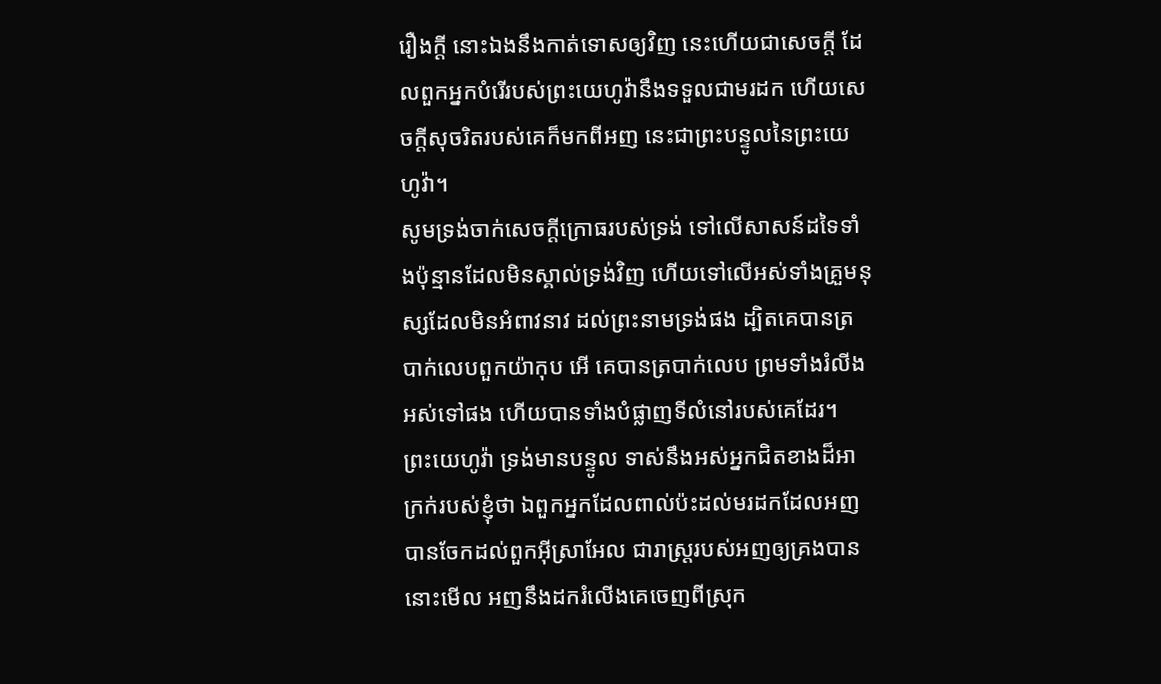រឿងក្តី នោះឯងនឹងកាត់ទោសឲ្យវិញ នេះហើយជាសេចក្ដី ដែលពួកអ្នកបំរើរបស់ព្រះយេហូវ៉ានឹងទទួលជាមរដក ហើយសេចក្ដីសុចរិតរបស់គេក៏មកពីអញ នេះជាព្រះបន្ទូលនៃព្រះយេហូវ៉ា។
សូមទ្រង់ចាក់សេចក្ដីក្រោធរបស់ទ្រង់ ទៅលើសាសន៍ដទៃទាំងប៉ុន្មានដែលមិនស្គាល់ទ្រង់វិញ ហើយទៅលើអស់ទាំងគ្រួមនុស្សដែលមិនអំពាវនាវ ដល់ព្រះនាមទ្រង់ផង ដ្បិតគេបានត្របាក់លេបពួកយ៉ាកុប អើ គេបានត្របាក់លេប ព្រមទាំងរំលីងអស់ទៅផង ហើយបានទាំងបំផ្លាញទីលំនៅរបស់គេដែរ។
ព្រះយេហូវ៉ា ទ្រង់មានបន្ទូល ទាស់នឹងអស់អ្នកជិតខាងដ៏អាក្រក់របស់ខ្ញុំថា ឯពួកអ្នកដែលពាល់ប៉ះដល់មរដកដែលអញបានចែកដល់ពួកអ៊ីស្រាអែល ជារាស្ត្ររបស់អញឲ្យគ្រងបាន នោះមើល អញនឹងដករំលើងគេចេញពីស្រុក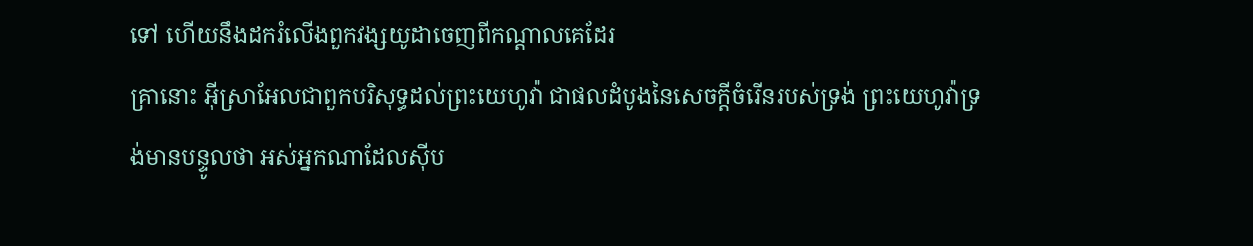ទៅ ហើយនឹងដករំលើងពួកវង្សយូដាចេញពីកណ្តាលគេដែរ
គ្រានោះ អ៊ីស្រាអែលជាពួកបរិសុទ្ធដល់ព្រះយេហូវ៉ា ជាផលដំបូងនៃសេចក្ដីចំរើនរបស់ទ្រង់ ព្រះយេហូវ៉ាទ្រង់មានបន្ទូលថា អស់អ្នកណាដែលស៊ីប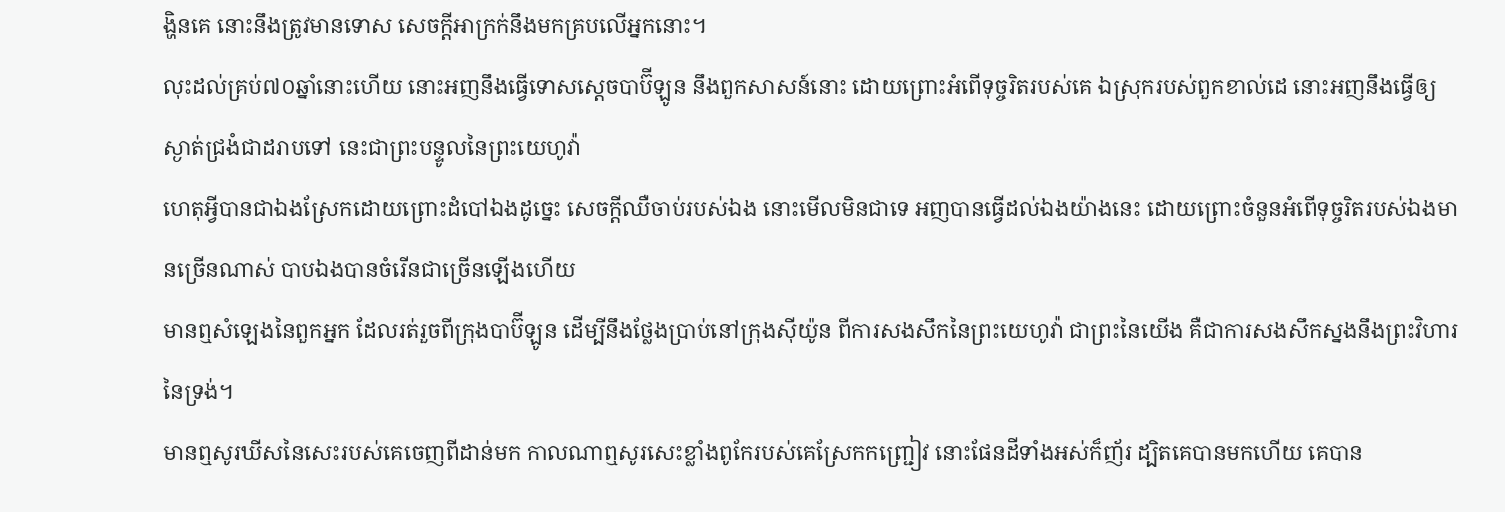ង្ហិនគេ នោះនឹងត្រូវមានទោស សេចក្ដីអាក្រក់នឹងមកគ្របលើអ្នកនោះ។
លុះដល់គ្រប់៧០ឆ្នាំនោះហើយ នោះអញនឹងធ្វើទោសស្តេចបាប៊ីឡូន នឹងពួកសាសន៍នោះ ដោយព្រោះអំពើទុច្ចរិតរបស់គេ ឯស្រុករបស់ពួកខាល់ដេ នោះអញនឹងធ្វើឲ្យស្ងាត់ជ្រងំជាដរាបទៅ នេះជាព្រះបន្ទូលនៃព្រះយេហូវ៉ា
ហេតុអ្វីបានជាឯងស្រែកដោយព្រោះដំបៅឯងដូច្នេះ សេចក្ដីឈឺចាប់របស់ឯង នោះមើលមិនជាទេ អញបានធ្វើដល់ឯងយ៉ាងនេះ ដោយព្រោះចំនួនអំពើទុច្ចរិតរបស់ឯងមានច្រើនណាស់ បាបឯងបានចំរើនជាច្រើនឡើងហើយ
មានឮសំឡេងនៃពួកអ្នក ដែលរត់រួចពីក្រុងបាប៊ីឡូន ដើម្បីនឹងថ្លែងប្រាប់នៅក្រុងស៊ីយ៉ូន ពីការសងសឹកនៃព្រះយេហូវ៉ា ជាព្រះនៃយើង គឺជាការសងសឹកស្នងនឹងព្រះវិហារនៃទ្រង់។
មានឮសូរឃីសនៃសេះរបស់គេចេញពីដាន់មក កាលណាឮសូរសេះខ្លាំងពូកែរបស់គេស្រែកកញ្ជ្រៀវ នោះផែនដីទាំងអស់ក៏ញ័រ ដ្បិតគេបានមកហើយ គេបាន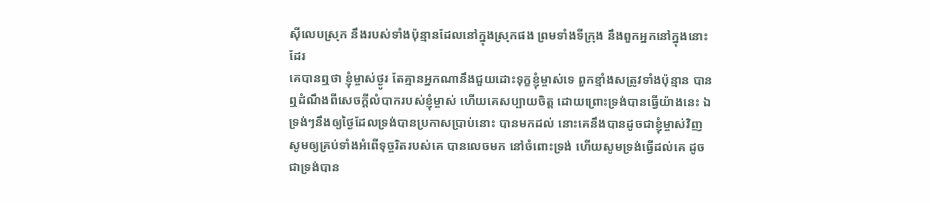ស៊ីលេបស្រុក នឹងរបស់ទាំងប៉ុន្មានដែលនៅក្នុងស្រុកផង ព្រមទាំងទីក្រុង នឹងពួកអ្នកនៅក្នុងនោះដែរ
គេបានឮថា ខ្ញុំម្ចាស់ថ្ងូរ តែគ្មានអ្នកណានឹងជួយដោះទុក្ខខ្ញុំម្ចាស់ទេ ពួកខ្មាំងសត្រូវទាំងប៉ុន្មាន បានឮដំណឹងពីសេចក្ដីលំបាករបស់ខ្ញុំម្ចាស់ ហើយគេសប្បាយចិត្ត ដោយព្រោះទ្រង់បានធ្វើយ៉ាងនេះ ឯទ្រង់ៗនឹងឲ្យថ្ងៃដែលទ្រង់បានប្រកាសប្រាប់នោះ បានមកដល់ នោះគេនឹងបានដូចជាខ្ញុំម្ចាស់វិញ
សូមឲ្យគ្រប់ទាំងអំពើទុច្ចរិតរបស់គេ បានលេចមក នៅចំពោះទ្រង់ ហើយសូមទ្រង់ធ្វើដល់គេ ដូចជាទ្រង់បាន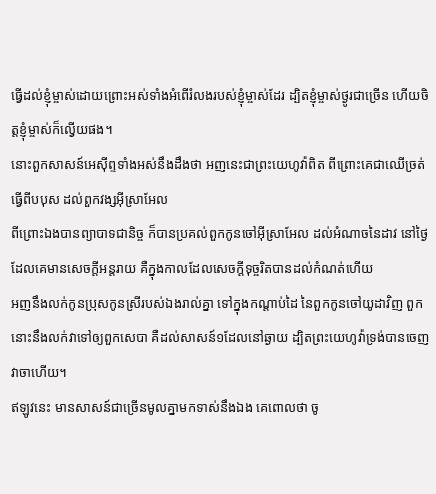ធ្វើដល់ខ្ញុំម្ចាស់ដោយព្រោះអស់ទាំងអំពើរំលងរបស់ខ្ញុំម្ចាស់ដែរ ដ្បិតខ្ញុំម្ចាស់ថ្ងូរជាច្រើន ហើយចិត្តខ្ញុំម្ចាស់ក៏ល្វើយផង។
នោះពួកសាសន៍អេស៊ីព្ទទាំងអស់នឹងដឹងថា អញនេះជាព្រះយេហូវ៉ាពិត ពីព្រោះគេជាឈើច្រត់ធ្វើពីបបុស ដល់ពួកវង្សអ៊ីស្រាអែល
ពីព្រោះឯងបានព្យាបាទជានិច្ច ក៏បានប្រគល់ពួកកូនចៅអ៊ីស្រាអែល ដល់អំណាចនៃដាវ នៅថ្ងៃដែលគេមានសេចក្ដីអន្តរាយ គឺក្នុងកាលដែលសេចក្ដីទុច្ចរិតបានដល់កំណត់ហើយ
អញនឹងលក់កូនប្រុសកូនស្រីរបស់ឯងរាល់គ្នា ទៅក្នុងកណ្តាប់ដៃ នៃពួកកូនចៅយូដាវិញ ពួកនោះនឹងលក់វាទៅឲ្យពួកសេបា គឺដល់សាសន៍១ដែលនៅឆ្ងាយ ដ្បិតព្រះយេហូវ៉ាទ្រង់បានចេញវាចាហើយ។
ឥឡូវនេះ មានសាសន៍ជាច្រើនមូលគ្នាមកទាស់នឹងឯង គេពោលថា ចូ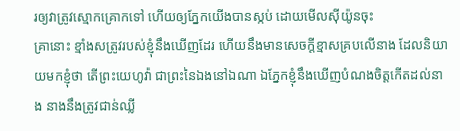រឲ្យវាត្រូវស្មោកគ្រោកទៅ ហើយឲ្យភ្នែកយើងបានស្កប់ ដោយមើលស៊ីយ៉ូនចុះ
គ្រានោះ ខ្មាំងសត្រូវរបស់ខ្ញុំនឹងឃើញដែរ ហើយនឹងមានសេចក្ដីខ្មាសគ្របលើនាង ដែលនិយាយមកខ្ញុំថា តើព្រះយេហូវ៉ា ជាព្រះនៃឯងនៅឯណា ឯភ្នែកខ្ញុំនឹងឃើញបំណងចិត្តកើតដល់នាង នាងនឹងត្រូវជាន់ឈ្លី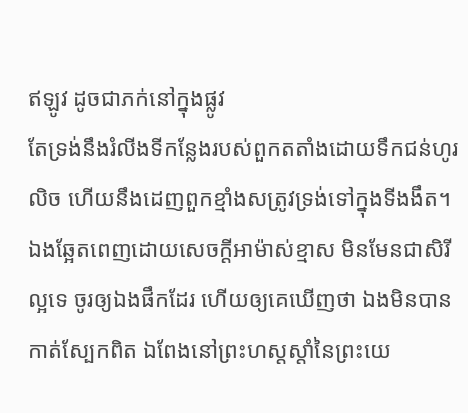ឥឡូវ ដូចជាភក់នៅក្នុងផ្លូវ
តែទ្រង់នឹងរំលីងទីកន្លែងរបស់ពួកតតាំងដោយទឹកជន់ហូរលិច ហើយនឹងដេញពួកខ្មាំងសត្រូវទ្រង់ទៅក្នុងទីងងឹត។
ឯងឆ្អែតពេញដោយសេចក្ដីអាម៉ាស់ខ្មាស មិនមែនជាសិរីល្អទេ ចូរឲ្យឯងផឹកដែរ ហើយឲ្យគេឃើញថា ឯងមិនបានកាត់ស្បែកពិត ឯពែងនៅព្រះហស្តស្តាំនៃព្រះយេ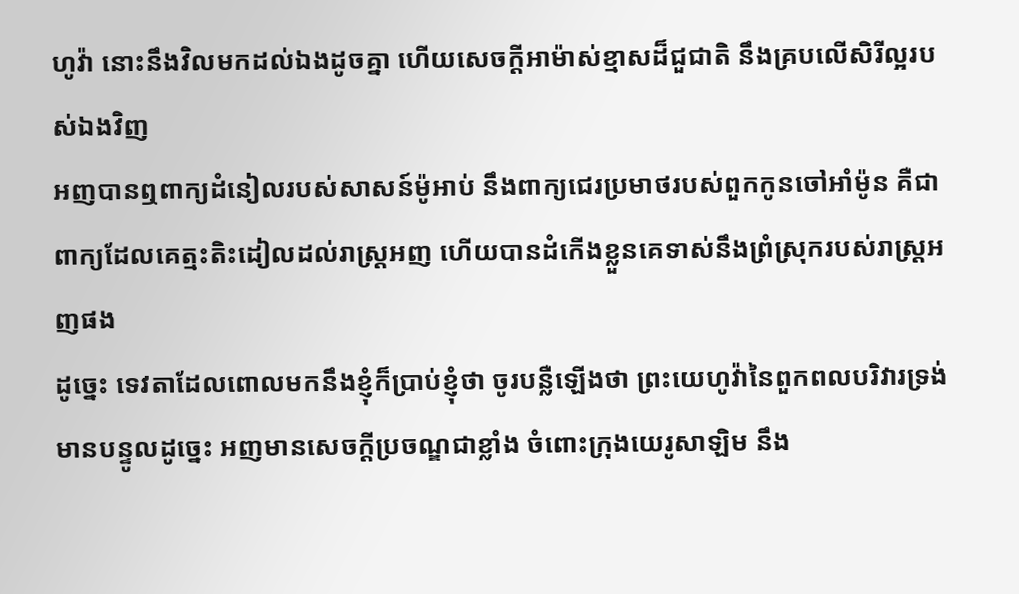ហូវ៉ា នោះនឹងវិលមកដល់ឯងដូចគ្នា ហើយសេចក្ដីអាម៉ាស់ខ្មាសដ៏ជួជាតិ នឹងគ្របលើសិរីល្អរបស់ឯងវិញ
អញបានឮពាក្យដំនៀលរបស់សាសន៍ម៉ូអាប់ នឹងពាក្យជេរប្រមាថរបស់ពួកកូនចៅអាំម៉ូន គឺជាពាក្យដែលគេត្មះតិះដៀលដល់រាស្ត្រអញ ហើយបានដំកើងខ្លួនគេទាស់នឹងព្រំស្រុករបស់រាស្ត្រអញផង
ដូច្នេះ ទេវតាដែលពោលមកនឹងខ្ញុំក៏ប្រាប់ខ្ញុំថា ចូរបន្លឺឡើងថា ព្រះយេហូវ៉ានៃពួកពលបរិវារទ្រង់មានបន្ទូលដូច្នេះ អញមានសេចក្ដីប្រចណ្ឌជាខ្លាំង ចំពោះក្រុងយេរូសាឡិម នឹង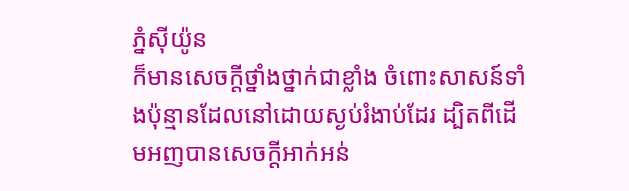ភ្នំស៊ីយ៉ូន
ក៏មានសេចក្ដីថ្នាំងថ្នាក់ជាខ្លាំង ចំពោះសាសន៍ទាំងប៉ុន្មានដែលនៅដោយស្ងប់រំងាប់ដែរ ដ្បិតពីដើមអញបានសេចក្ដីអាក់អន់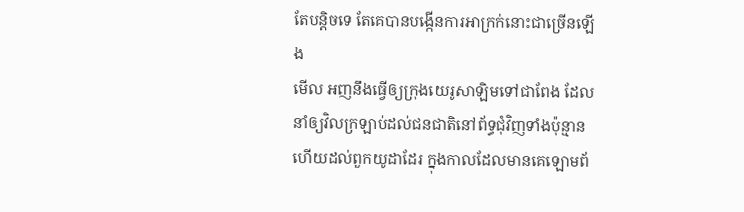តែបន្តិចទេ តែគេបានបង្កើនការអាក្រក់នោះជាច្រើនឡើង
មើល អញនឹងធ្វើឲ្យក្រុងយេរូសាឡិមទៅជាពែង ដែលនាំឲ្យវិលក្រឡាប់ដល់ជនជាតិនៅព័ទ្ធជុំវិញទាំងប៉ុន្មាន ហើយដល់ពួកយូដាដែរ ក្នុងកាលដែលមានគេឡោមព័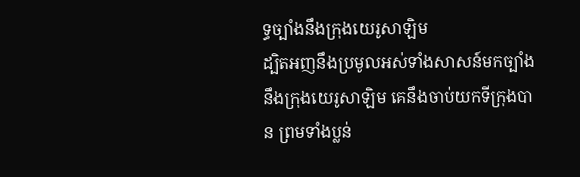ទ្ធច្បាំងនឹងក្រុងយេរូសាឡិម
ដ្បិតអញនឹងប្រមូលអស់ទាំងសាសន៍មកច្បាំងនឹងក្រុងយេរូសាឡិម គេនឹងចាប់យកទីក្រុងបាន ព្រមទាំងប្លន់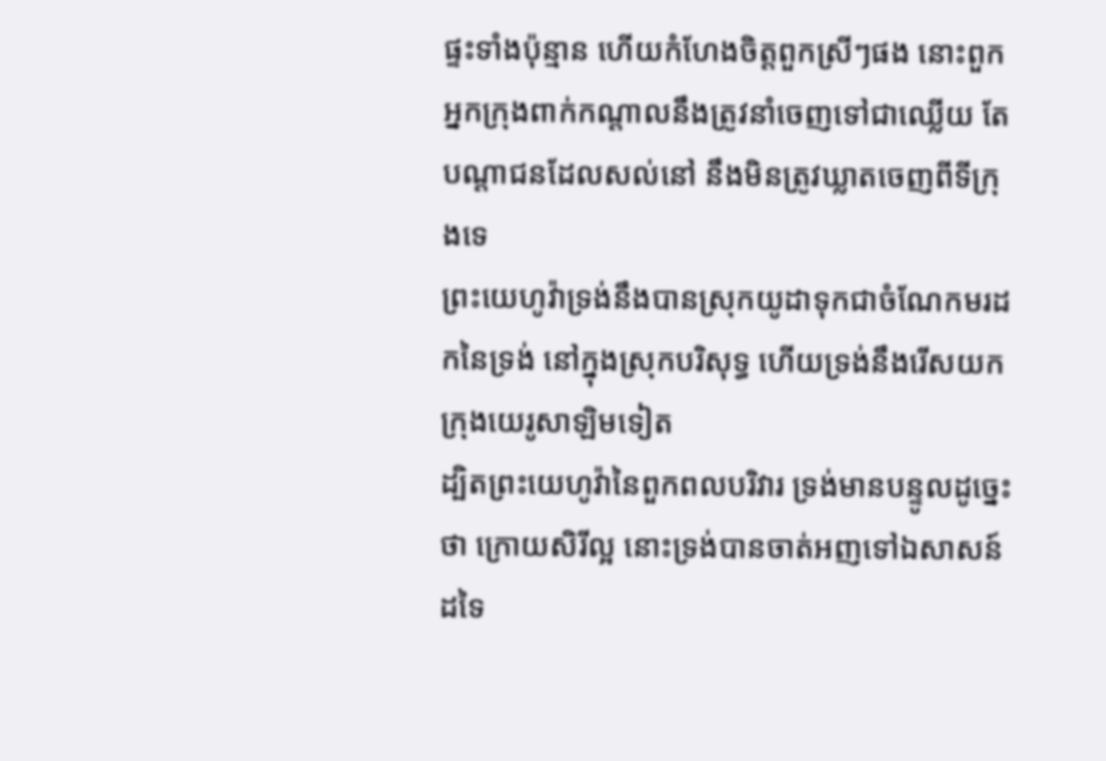ផ្ទះទាំងប៉ុន្មាន ហើយកំហែងចិត្តពួកស្រីៗផង នោះពួកអ្នកក្រុងពាក់កណ្តាលនឹងត្រូវនាំចេញទៅជាឈ្លើយ តែបណ្តាជនដែលសល់នៅ នឹងមិនត្រូវឃ្លាតចេញពីទីក្រុងទេ
ព្រះយេហូវ៉ាទ្រង់នឹងបានស្រុកយូដាទុកជាចំណែកមរដកនៃទ្រង់ នៅក្នុងស្រុកបរិសុទ្ធ ហើយទ្រង់នឹងរើសយកក្រុងយេរូសាឡិមទៀត
ដ្បិតព្រះយេហូវ៉ានៃពួកពលបរិវារ ទ្រង់មានបន្ទូលដូច្នេះថា ក្រោយសិរីល្អ នោះទ្រង់បានចាត់អញទៅឯសាសន៍ដទៃ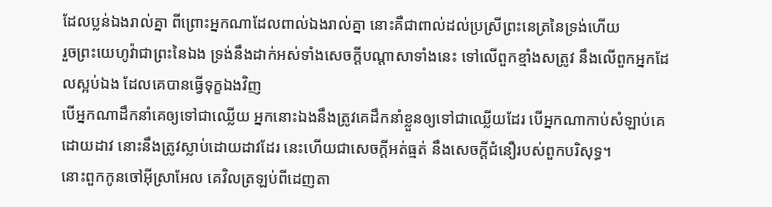ដែលប្លន់ឯងរាល់គ្នា ពីព្រោះអ្នកណាដែលពាល់ឯងរាល់គ្នា នោះគឺជាពាល់ដល់ប្រស្រីព្រះនេត្រនៃទ្រង់ហើយ
រួចព្រះយេហូវ៉ាជាព្រះនៃឯង ទ្រង់នឹងដាក់អស់ទាំងសេចក្ដីបណ្តាសាទាំងនេះ ទៅលើពួកខ្មាំងសត្រូវ នឹងលើពួកអ្នកដែលស្អប់ឯង ដែលគេបានធ្វើទុក្ខឯងវិញ
បើអ្នកណាដឹកនាំគេឲ្យទៅជាឈ្លើយ អ្នកនោះឯងនឹងត្រូវគេដឹកនាំខ្លួនឲ្យទៅជាឈ្លើយដែរ បើអ្នកណាកាប់សំឡាប់គេដោយដាវ នោះនឹងត្រូវស្លាប់ដោយដាវដែរ នេះហើយជាសេចក្ដីអត់ធ្មត់ នឹងសេចក្ដីជំនឿរបស់ពួកបរិសុទ្ធ។
នោះពួកកូនចៅអ៊ីស្រាអែល គេវិលត្រឡប់ពីដេញតា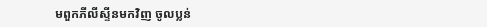មពួកភីលីស្ទីនមកវិញ ចូលប្លន់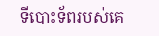ទីបោះទ័ពរបស់គេ